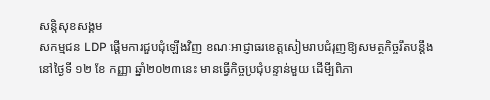សន្តិសុខសង្គម
សកម្មជន LDP ផ្ដើមការជួបជុំឡើងវិញ ខណៈអាជ្ញាធរខេត្តសៀមរាបជំរុញឱ្យសមត្ថកិច្ចរឹតបន្តឹង
នៅថ្ងៃទី ១២ ខែ កញ្ញា ឆ្នាំ២០២៣នេះ មានធ្វើកិច្ចប្រជុំបន្ទាន់មួយ ដើមី្បពិភា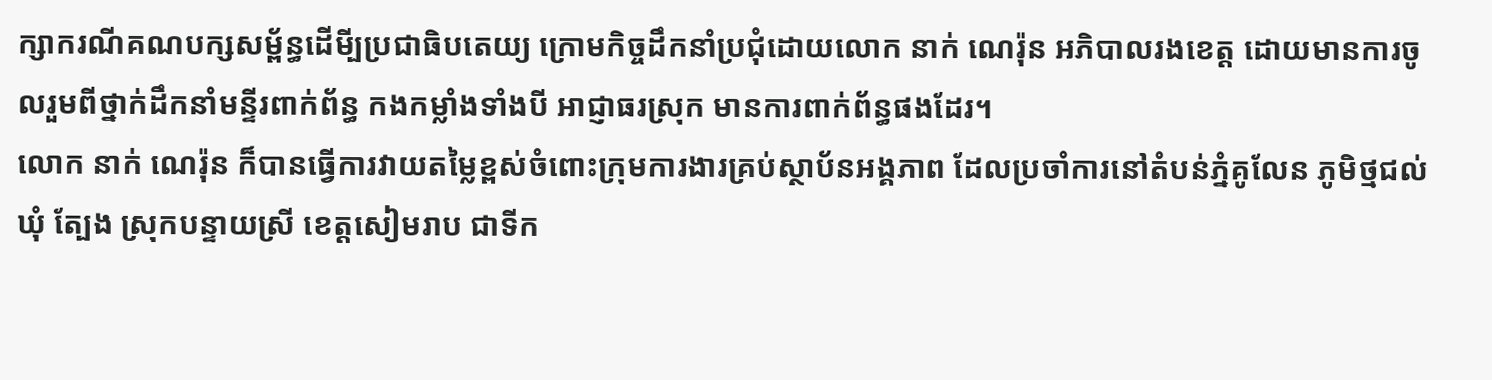ក្សាករណីគណបក្សសម្ព័ន្ធដើមី្បប្រជាធិបតេយ្យ ក្រោមកិច្ចដឹកនាំប្រជុំដោយលោក នាក់ ណេរ៉ុន អភិបាលរងខេត្ត ដោយមានការចូលរួមពីថ្នាក់ដឹកនាំមន្ទីរពាក់ព័ន្ធ កងកម្លាំងទាំងបី អាជ្ញាធរស្រុក មានការពាក់ព័ន្ធផងដែរ។
លោក នាក់ ណេរ៉ុន ក៏បានធ្វើការវាយតម្លៃខ្ពស់ចំពោះក្រុមការងារគ្រប់ស្ថាប័នអង្គភាព ដែលប្រចាំការនៅតំបន់ភ្នំគូលែន ភូមិថ្មជល់ ឃុំ ត្បែង ស្រុកបន្ទាយស្រី ខេត្តសៀមរាប ជាទីក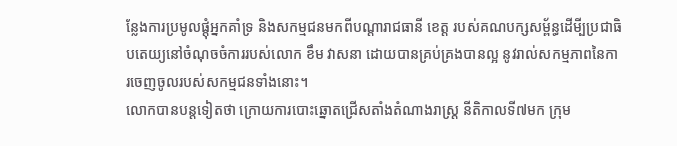ន្លែងការប្រមូលផ្តុំអ្នកគាំទ្រ និងសកម្មជនមកពីបណ្តារាជធានី ខេត្ត របស់គណបក្សសម្ព័ន្ធដើមី្បប្រជាធិបតេយ្យនៅចំណុចចំការរបស់លោក ខឹម វាសនា ដោយបានគ្រប់គ្រងបានល្អ នូវរាល់សកម្មភាពនៃការចេញចូលរបស់សកម្មជនទាំងនោះ។
លោកបានបន្តទៀតថា ក្រោយការបោះឆ្នោតជ្រើសតាំងតំណាងរាស្ត្រ នីតិកាលទី៧មក ក្រុម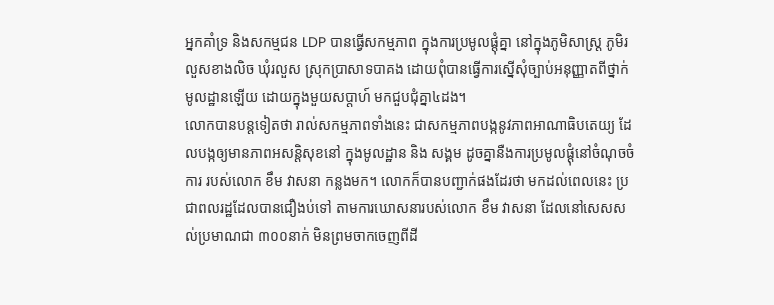អ្នកគាំទ្រ និងសកម្មជន LDP បានធ្វើសកម្មភាព ក្នុងការប្រមូលផ្តុំគ្នា នៅក្នុងភូមិសាស្ត្រ ភូមិរលួសខាងលិច ឃុំរលួស ស្រុកប្រាសាទបាគង ដោយពុំបានធ្វើការស្នើសុំច្បាប់អនុញ្ញាតពីថ្នាក់មូលដ្ឋានឡើយ ដោយក្នុងមួយសប្តាហ៍ មកជួបជុំគ្នា៤ដង។
លោកបានបន្តទៀតថា រាល់សកម្មភាពទាំងនេះ ជាសកម្មភាពបង្កនូវភាពអាណាធិបតេយ្យ ដែលបង្កឲ្យមានភាពអសន្តិសុខនៅ ក្នុងមូលដ្ឋាន និង សង្គម ដូចគ្នានឺងការប្រមូលផ្តុំនៅចំណុចចំការ របស់លោក ខឹម វាសនា កន្លងមក។ លោកក៏បានបញ្ជាក់ផងដែរថា មកដល់ពេលនេះ ប្រជាពលរដ្ឋដែលបានជឿងប់ទៅ តាមការឃោសនារបស់លោក ខឹម វាសនា ដែលនៅសេសសល់ប្រមាណជា ៣០០នាក់ មិនព្រមចាកចេញពីដី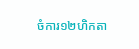ចំការ១២ហិកតា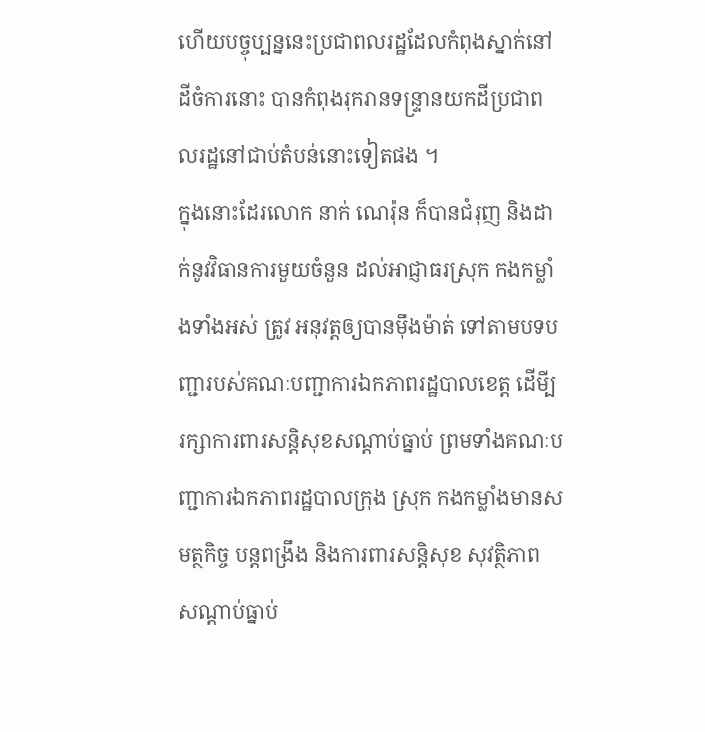ហើយបច្ចុប្បន្ននេះប្រជាពលរដ្ឋដែលកំពុងស្នាក់នៅដីចំការនោះ បានកំពុងរុករានទន្ទ្រានយកដីប្រជាពលរដ្ឋនៅជាប់តំបន់នោះទៀតផង ។
ក្នុងនោះដែរលោក នាក់ ណេរ៉ុន ក៏បានជំរុញ និងដាក់នូវវិធានការមួយចំនួន ដល់អាជ្ញាធរស្រុក កងកម្លាំងទាំងអស់ ត្រូវ អនុវត្តឲ្យបានម៉ឹងម៉ាត់ ទៅតាមបទបញ្ជារបស់គណៈបញ្ជាការឯកភាពរដ្ឋបាលខេត្ត ដើមី្បរក្សាការពារសន្តិសុខសណ្តាប់ធ្នាប់ ព្រមទាំងគណៈបញ្ជាការឯកភាពរដ្ឋបាលក្រុង ស្រុក កងកម្លាំងមានសមត្ថកិច្ច បន្តពង្រឹង និងការពារសន្តិសុខ សុវត្ថិភាព សណ្តាប់ធ្នាប់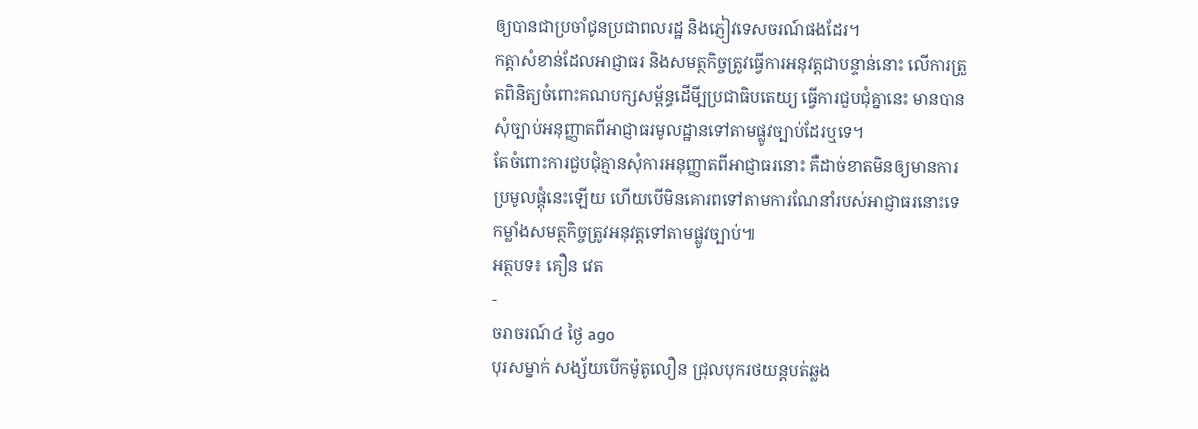ឲ្យបានជាប្រចាំជូនប្រជាពលរដ្ឋ និងភ្ញៀវទេសចរណ៍ផងដែរ។
កត្តាសំខាន់ដែលអាជ្ញាធរ និងសមត្ថកិច្ចត្រូវធ្វើការអនុវត្តជាបន្ទាន់នោះ លើការត្រួតពិនិត្យចំពោះគណបក្សសម្ព័ន្ធដើមី្បប្រជាធិបតេយ្យ ធ្វើការជួបជុំគ្នានេះ មានបានសុំច្បាប់អនុញ្ញាតពីអាជ្ញាធរមូលដ្ឋានទៅតាមផ្លូវច្បាប់ដែរឬទេ។
តែចំពោះការជួបជុំគ្មានសុំការអនុញ្ញាតពីអាជ្ញាធរនោះ គឺដាច់ខាតមិនឲ្យមានការប្រមូលផ្តុំនេះឡើយ ហើយបើមិនគោរពទៅតាមការណែនាំរបស់អាជ្ញាធរនោះទេ កម្លាំងសមត្ថកិច្ចត្រូវអនុវត្តទៅតាមផ្លូវច្បាប់៕
អត្ថបទ៖ គឿន វេត
-
ចរាចរណ៍៤ ថ្ងៃ ago
បុរសម្នាក់ សង្ស័យបើកម៉ូតូលឿន ជ្រុលបុករថយន្តបត់ឆ្លង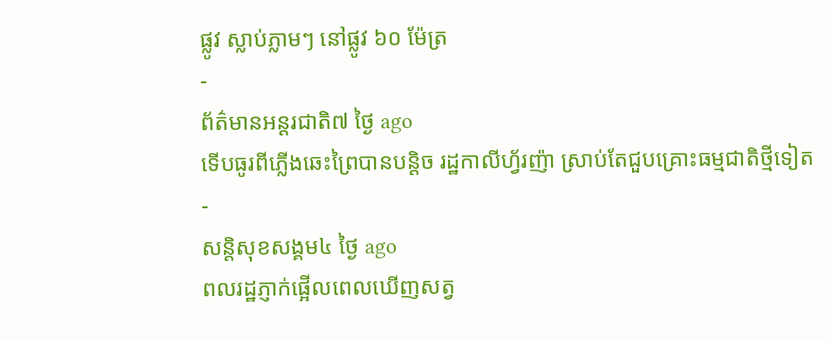ផ្លូវ ស្លាប់ភ្លាមៗ នៅផ្លូវ ៦០ ម៉ែត្រ
-
ព័ត៌មានអន្ដរជាតិ៧ ថ្ងៃ ago
ទើបធូរពីភ្លើងឆេះព្រៃបានបន្តិច រដ្ឋកាលីហ្វ័រញ៉ា ស្រាប់តែជួបគ្រោះធម្មជាតិថ្មីទៀត
-
សន្តិសុខសង្គម៤ ថ្ងៃ ago
ពលរដ្ឋភ្ញាក់ផ្អើលពេលឃើញសត្វ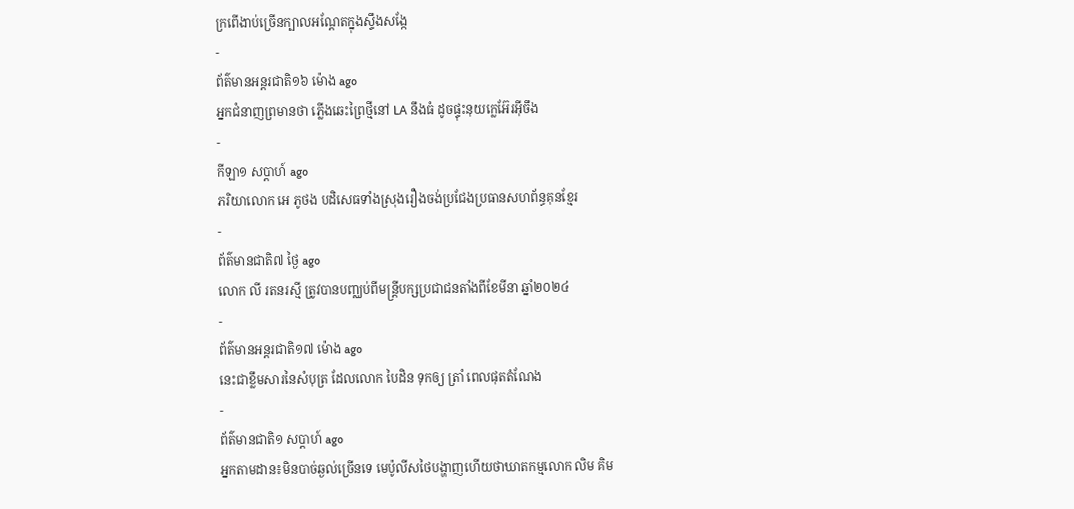ក្រពើងាប់ច្រើនក្បាលអណ្ដែតក្នុងស្ទឹងសង្កែ
-
ព័ត៌មានអន្ដរជាតិ១៦ ម៉ោង ago
អ្នកជំនាញព្រមានថា ភ្លើងឆេះព្រៃថ្មីនៅ LA នឹងធំ ដូចផ្ទុះនុយក្លេអ៊ែរអ៊ីចឹង
-
កីឡា១ សប្តាហ៍ ago
ភរិយាលោក អេ ភូថង បដិសេធទាំងស្រុងរឿងចង់ប្រជែងប្រធានសហព័ន្ធគុនខ្មែរ
-
ព័ត៌មានជាតិ៧ ថ្ងៃ ago
លោក លី រតនរស្មី ត្រូវបានបញ្ឈប់ពីមន្ត្រីបក្សប្រជាជនតាំងពីខែមីនា ឆ្នាំ២០២៤
-
ព័ត៌មានអន្ដរជាតិ១៧ ម៉ោង ago
នេះជាខ្លឹមសារនៃសំបុត្រ ដែលលោក បៃដិន ទុកឲ្យ ត្រាំ ពេលផុតតំណែង
-
ព័ត៌មានជាតិ១ សប្តាហ៍ ago
អ្នកតាមដាន៖មិនបាច់ឆ្ងល់ច្រើនទេ មេប៉ូលីសថៃបង្ហាញហើយថាឃាតកម្មលោក លិម គិម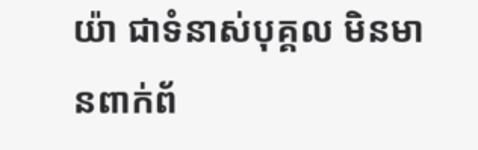យ៉ា ជាទំនាស់បុគ្គល មិនមានពាក់ព័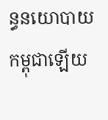ន្ធនយោបាយកម្ពុជាឡើយ